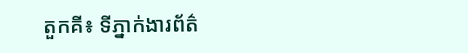តួកគី៖ ទីភ្នាក់ងារព័ត៌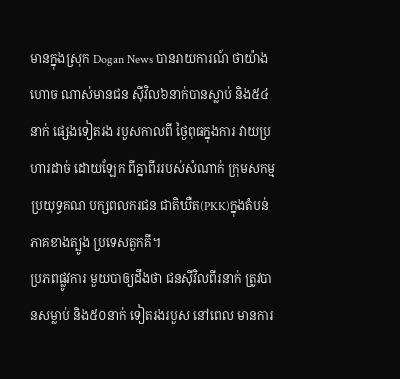មានក្នុងស្រុក Dogan News បានរាយការណ៍ ថាយ៉ាងហោច ណាស់មានជន ស៊ីវិល៦នាក់បានស្លាប់ និង៥៤នាក់ ផ្សេងទៀតរង របួសកាលពី ថ្ងៃពុធក្នុងការ វាយប្រហារដាច់ ដោយឡែក ពីគ្នាពីររបស់សំណាក់ ក្រុមសកម្មប្រយុទ្ធគណ បក្សពលករជន ជាតិឃឺត(PKK)ក្នុងតំបន់ ភាគខាងត្បូង ប្រទេសតួកគី។
ប្រភពផ្លូវការ មួយបាឲ្យដឹងថា ជនស៊ីវិលពីរនាក់ ត្រូវបានសម្លាប់ និង៥០នាក់ ទៀតរងរបួស នៅពេល មានការ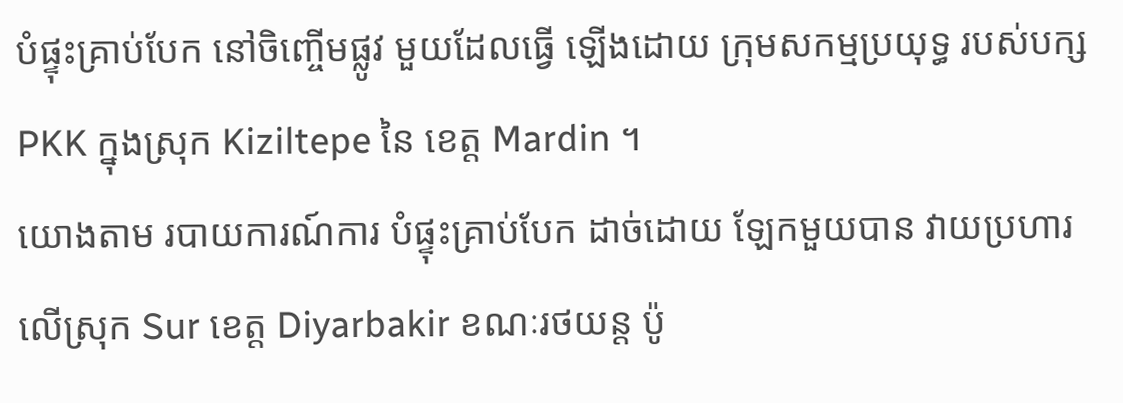បំផ្ទុះគ្រាប់បែក នៅចិញ្ចើមផ្លូវ មួយដែលធ្វើ ឡើងដោយ ក្រុមសកម្មប្រយុទ្ធ របស់បក្ស PKK ក្នុងស្រុក Kiziltepe នៃ ខេត្ត Mardin ។
យោងតាម របាយការណ៍ការ បំផ្ទុះគ្រាប់បែក ដាច់ដោយ ឡែកមួយបាន វាយប្រហារ លើស្រុក Sur ខេត្ត Diyarbakir ខណៈរថយន្ត ប៉ូ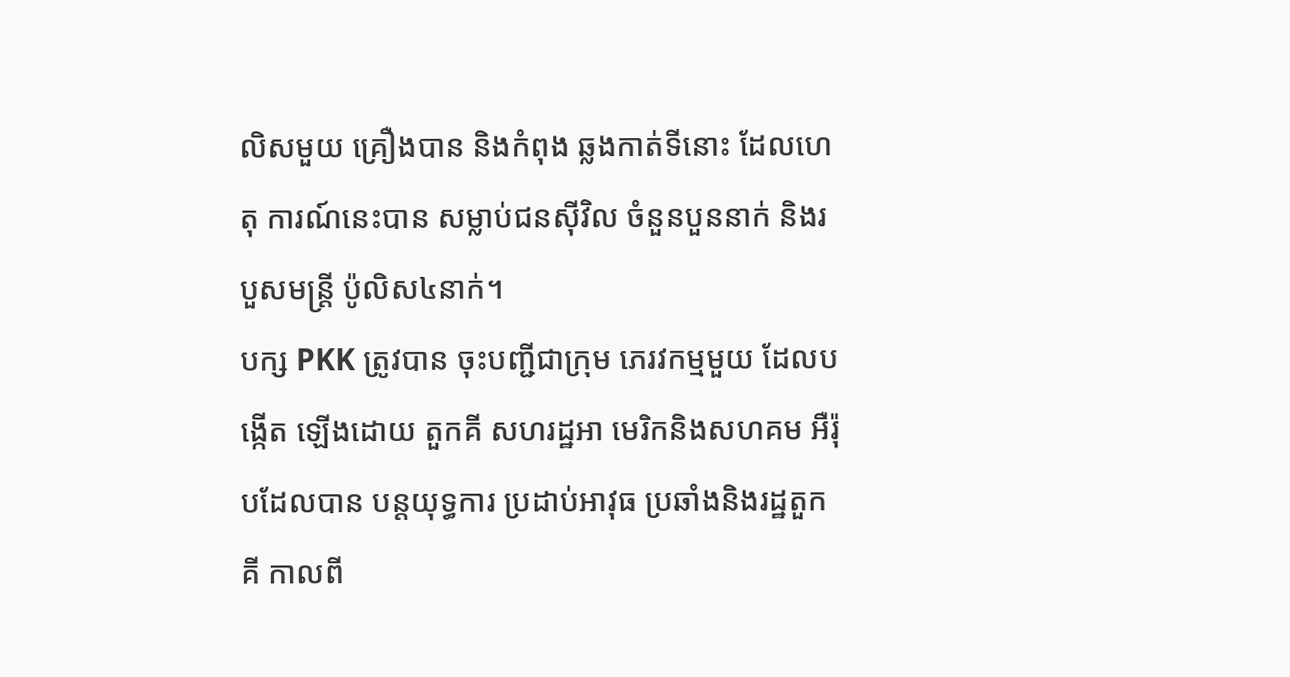លិសមួយ គ្រឿងបាន និងកំពុង ឆ្លងកាត់ទីនោះ ដែលហេតុ ការណ៍នេះបាន សម្លាប់ជនស៊ីវិល ចំនួនបួននាក់ និងរបួសមន្ត្រី ប៉ូលិស៤នាក់។
បក្ស PKK ត្រូវបាន ចុះបញ្ជីជាក្រុម ភេរវកម្មមួយ ដែលបង្កើត ឡើងដោយ តួកគី សហរដ្ឋអា មេរិកនិងសហគម អឺរ៉ុបដែលបាន បន្តយុទ្ធការ ប្រដាប់អាវុធ ប្រឆាំងនិងរដ្ឋតួកគី កាលពី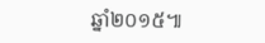ឆ្នាំ២០១៥៕